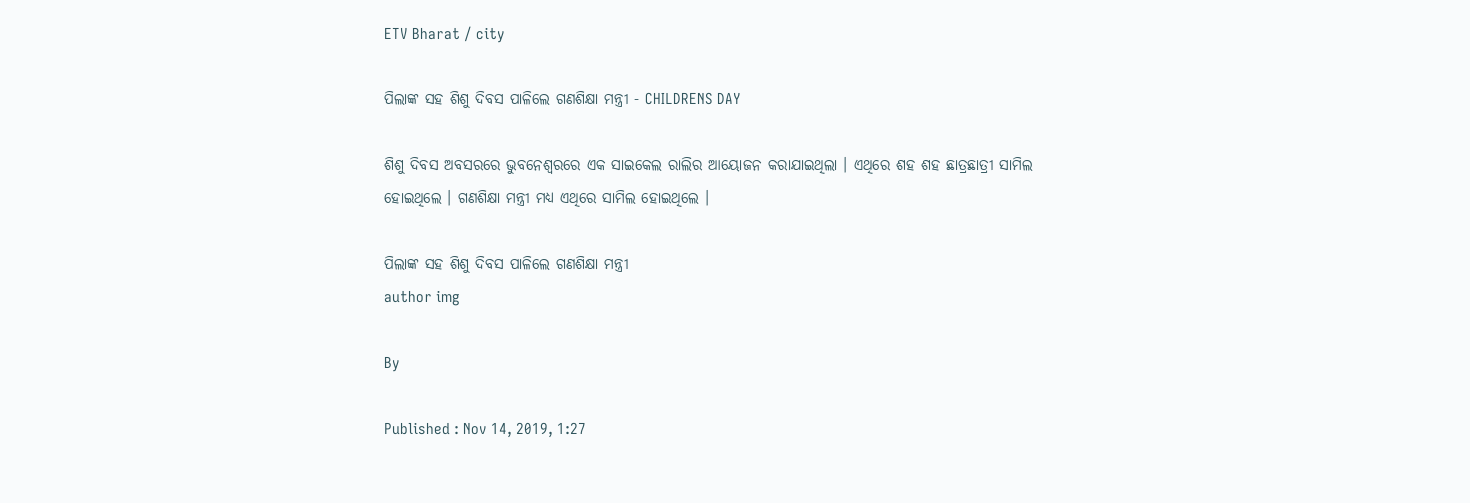ETV Bharat / city

ପିଲାଙ୍କ ସହ ଶିଶୁ ଦିବସ ପାଳିଲେ ଗଣଶିକ୍ଷା ମନ୍ତ୍ରୀ - CHILDRENS DAY

ଶିଶୁ ଦିବସ ଅବସରରେ ଭୁବନେଶ୍ବରରେ ଏକ ସାଇକେଲ ରାଲିର ଆୟୋଜନ କରାଯାଇଥିଲା । ଏଥିରେ ଶହ ଶହ ଛାତ୍ରଛାତ୍ରୀ ସାମିଲ ହୋଇଥିଲେ । ଗଣଶିକ୍ଷା ମନ୍ତ୍ରୀ ମଧ୍ୟ ଏଥିରେ ସାମିଲ ହୋଇଥିଲେ ।

ପିଲାଙ୍କ ସହ ଶିଶୁ ଦିବସ ପାଳିଲେ ଗଣଶିକ୍ଷା ମନ୍ତ୍ରୀ
author img

By

Published : Nov 14, 2019, 1:27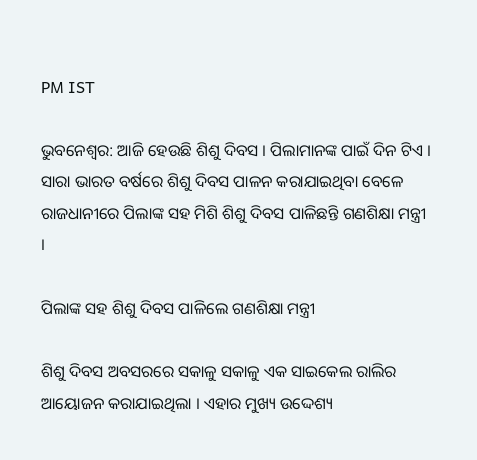PM IST

ଭୁବନେଶ୍ବର: ଆଜି ହେଉଛି ଶିଶୁ ଦିବସ । ପିଲାମାନଙ୍କ ପାଇଁ ଦିନ ଟିଏ । ସାରା ଭାରତ ବର୍ଷରେ ଶିଶୁ ଦିବସ ପାଳନ କରାଯାଇଥିବା ବେଳେ ରାଜଧାନୀରେ ପିଲାଙ୍କ ସହ ମିଶି ଶିଶୁ ଦିବସ ପାଳିଛନ୍ତି ଗଣଶିକ୍ଷା ମନ୍ତ୍ରୀ ।

ପିଲାଙ୍କ ସହ ଶିଶୁ ଦିବସ ପାଳିଲେ ଗଣଶିକ୍ଷା ମନ୍ତ୍ରୀ

ଶିଶୁ ଦିବସ ଅବସରରେ ସକାଳୁ ସକାଳୁ ଏକ ସାଇକେଲ ରାଲିର ଆୟୋଜନ କରାଯାଇଥିଲା । ଏହାର ମୁଖ୍ୟ ଉଦ୍ଦେଶ୍ୟ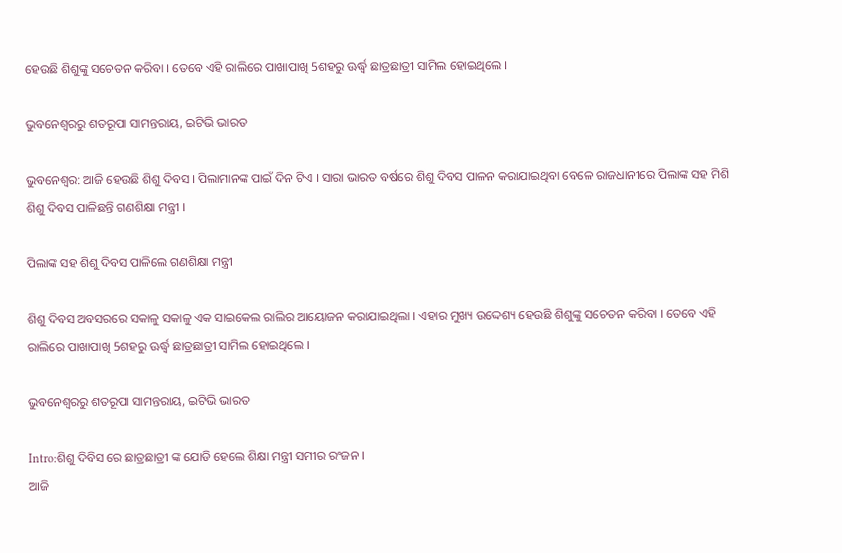ହେଉଛି ଶିଶୁଙ୍କୁ ସଚେତନ କରିବା । ତେବେ ଏହି ରାଲିରେ ପାଖାପାଖି 5ଶହରୁ ଊର୍ଦ୍ଧ୍ବ ଛାତ୍ରଛାତ୍ରୀ ସାମିଲ ହୋଇଥିଲେ ।

ଭୁବନେଶ୍ବରରୁ ଶତରୂପା ସାମନ୍ତରାୟ, ଇଟିଭି ଭାରତ

ଭୁବନେଶ୍ବର: ଆଜି ହେଉଛି ଶିଶୁ ଦିବସ । ପିଲାମାନଙ୍କ ପାଇଁ ଦିନ ଟିଏ । ସାରା ଭାରତ ବର୍ଷରେ ଶିଶୁ ଦିବସ ପାଳନ କରାଯାଇଥିବା ବେଳେ ରାଜଧାନୀରେ ପିଲାଙ୍କ ସହ ମିଶି ଶିଶୁ ଦିବସ ପାଳିଛନ୍ତି ଗଣଶିକ୍ଷା ମନ୍ତ୍ରୀ ।

ପିଲାଙ୍କ ସହ ଶିଶୁ ଦିବସ ପାଳିଲେ ଗଣଶିକ୍ଷା ମନ୍ତ୍ରୀ

ଶିଶୁ ଦିବସ ଅବସରରେ ସକାଳୁ ସକାଳୁ ଏକ ସାଇକେଲ ରାଲିର ଆୟୋଜନ କରାଯାଇଥିଲା । ଏହାର ମୁଖ୍ୟ ଉଦ୍ଦେଶ୍ୟ ହେଉଛି ଶିଶୁଙ୍କୁ ସଚେତନ କରିବା । ତେବେ ଏହି ରାଲିରେ ପାଖାପାଖି 5ଶହରୁ ଊର୍ଦ୍ଧ୍ବ ଛାତ୍ରଛାତ୍ରୀ ସାମିଲ ହୋଇଥିଲେ ।

ଭୁବନେଶ୍ବରରୁ ଶତରୂପା ସାମନ୍ତରାୟ, ଇଟିଭି ଭାରତ

Intro:ଶିଶୁ ଦିବିସ ରେ ଛାତ୍ରଛାତ୍ରୀ ଙ୍କ ଯୋଡି ହେଲେ ଶିକ୍ଷା ମନ୍ତ୍ରୀ ସମୀର ରଂଜନ ।
ଆଜି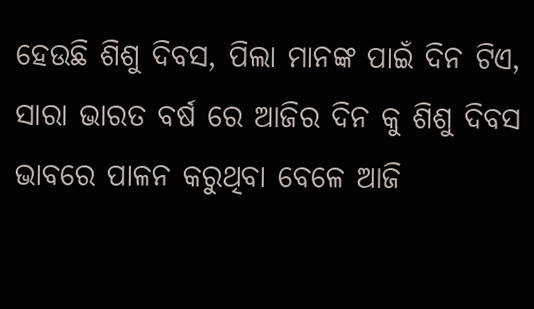ହେଉଛି ଶିଶୁ ଦିବସ, ପିଲା ମାନଙ୍କ ପାଇଁ ଦିନ ଟିଏ, ସାରା ଭାରତ ବର୍ଷ ରେ ଆଜିର ଦିନ କୁ ଶିଶୁ ଦିବସ ଭାବରେ ପାଳନ କରୁଥିବା ବେଳେ ଆଜି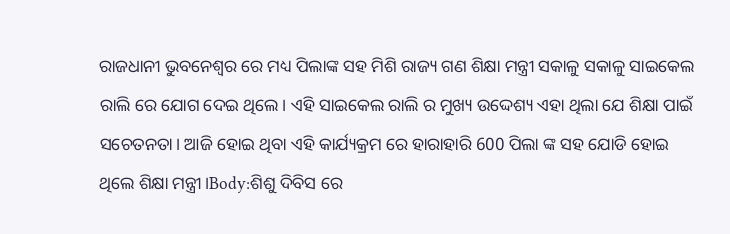ରାଜଧାନୀ ଭୁବନେଶ୍ବର ରେ ମଧ୍ୟ ପିଲାଙ୍କ ସହ ମିଶି ରାଜ୍ୟ ଗଣ ଶିକ୍ଷା ମନ୍ତ୍ରୀ ସକାଳୁ ସକାଳୁ ସାଇକେଲ ରାଲି ରେ ଯୋଗ ଦେଇ ଥିଲେ। ଏହି ସାଇକେଲ ରାଲି ର ମୁଖ୍ୟ ଉଦ୍ଦେଶ୍ୟ ଏହା ଥିଲା ଯେ ଶିକ୍ଷା ପାଇଁ ସଚେତନତା। ଆଜି ହୋଇ ଥିବା ଏହି କାର୍ଯ୍ୟକ୍ରମ ରେ ହାରାହାରି 600 ପିଲା ଙ୍କ ସହ ଯୋଡି ହୋଇ ଥିଲେ ଶିକ୍ଷା ମନ୍ତ୍ରୀ।Body:ଶିଶୁ ଦିବିସ ରେ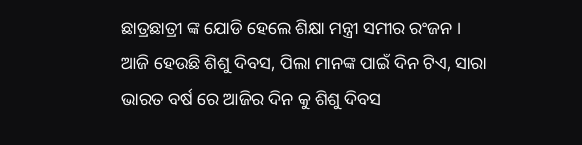ଛାତ୍ରଛାତ୍ରୀ ଙ୍କ ଯୋଡି ହେଲେ ଶିକ୍ଷା ମନ୍ତ୍ରୀ ସମୀର ରଂଜନ ।
ଆଜି ହେଉଛି ଶିଶୁ ଦିବସ, ପିଲା ମାନଙ୍କ ପାଇଁ ଦିନ ଟିଏ, ସାରା ଭାରତ ବର୍ଷ ରେ ଆଜିର ଦିନ କୁ ଶିଶୁ ଦିବସ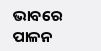ଭାବରେ ପାଳନ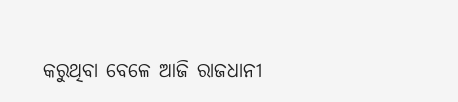କରୁଥିବା ବେଳେ ଆଜି ରାଜଧାନୀ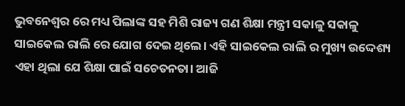ଭୁବନେଶ୍ବର ରେ ମଧ୍ୟ ପିଲାଙ୍କ ସହ ମିଶି ରାଜ୍ୟ ଗଣ ଶିକ୍ଷା ମନ୍ତ୍ରୀ ସକାଳୁ ସକାଳୁ ସାଇକେଲ ରାଲି ରେ ଯୋଗ ଦେଇ ଥିଲେ। ଏହି ସାଇକେଲ ରାଲି ର ମୁଖ୍ୟ ଉଦ୍ଦେଶ୍ୟ ଏହା ଥିଲା ଯେ ଶିକ୍ଷା ପାଇଁ ସଚେତନତା। ଆଜି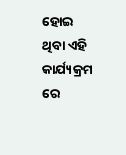ହୋଇ ଥିବା ଏହି କାର୍ଯ୍ୟକ୍ରମ ରେ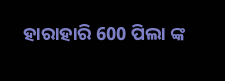ହାରାହାରି 600 ପିଲା ଙ୍କ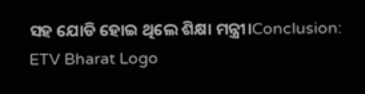ସହ ଯୋଡି ହୋଇ ଥିଲେ ଶିକ୍ଷା ମନ୍ତ୍ରୀ।Conclusion:
ETV Bharat Logo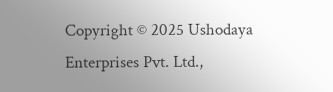Copyright © 2025 Ushodaya Enterprises Pvt. Ltd.,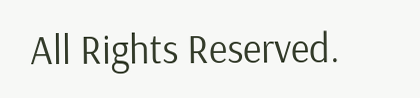All Rights Reserved.